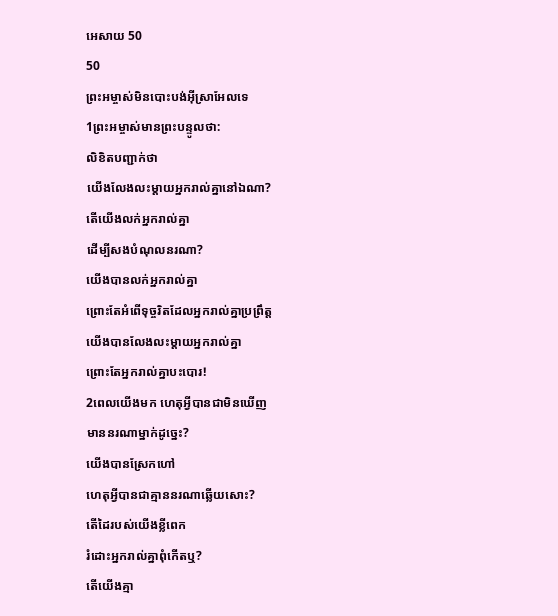អេសាយ 50
50
ព្រះអម្ចាស់មិនបោះបង់អ៊ីស្រាអែលទេ
1ព្រះអម្ចាស់មានព្រះបន្ទូលថា:
លិខិតបញ្ជាក់ថា
យើងលែងលះម្ដាយអ្នករាល់គ្នានៅឯណា?
តើយើងលក់អ្នករាល់គ្នា
ដើម្បីសងបំណុលនរណា?
យើងបានលក់អ្នករាល់គ្នា
ព្រោះតែអំពើទុច្ចរិតដែលអ្នករាល់គ្នាប្រព្រឹត្ត
យើងបានលែងលះម្ដាយអ្នករាល់គ្នា
ព្រោះតែអ្នករាល់គ្នាបះបោរ!
2ពេលយើងមក ហេតុអ្វីបានជាមិនឃើញ
មាននរណាម្នាក់ដូច្នេះ?
យើងបានស្រែកហៅ
ហេតុអ្វីបានជាគ្មាននរណាឆ្លើយសោះ?
តើដៃរបស់យើងខ្លីពេក
រំដោះអ្នករាល់គ្នាពុំកើតឬ?
តើយើងគ្មា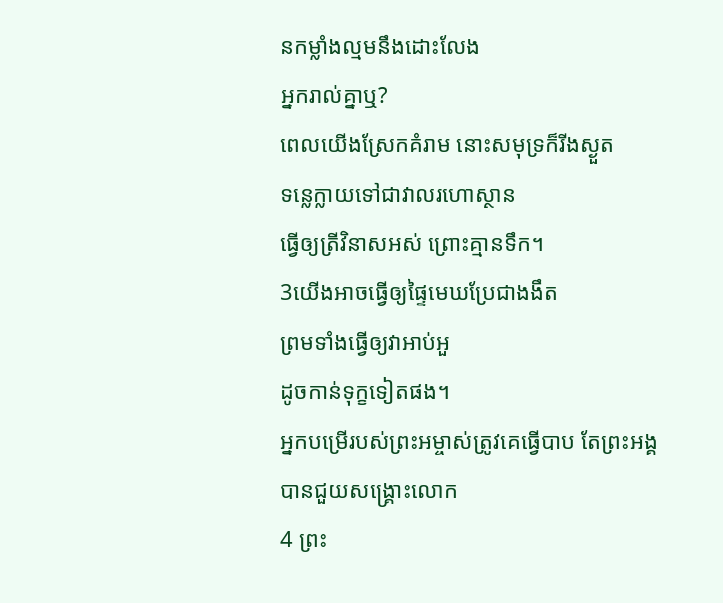នកម្លាំងល្មមនឹងដោះលែង
អ្នករាល់គ្នាឬ?
ពេលយើងស្រែកគំរាម នោះសមុទ្រក៏រីងស្ងួត
ទន្លេក្លាយទៅជាវាលរហោស្ថាន
ធ្វើឲ្យត្រីវិនាសអស់ ព្រោះគ្មានទឹក។
3យើងអាចធ្វើឲ្យផ្ទៃមេឃប្រែជាងងឹត
ព្រមទាំងធ្វើឲ្យវាអាប់អួ
ដូចកាន់ទុក្ខទៀតផង។
អ្នកបម្រើរបស់ព្រះអម្ចាស់ត្រូវគេធ្វើបាប តែព្រះអង្គបានជួយសង្គ្រោះលោក
4 ព្រះ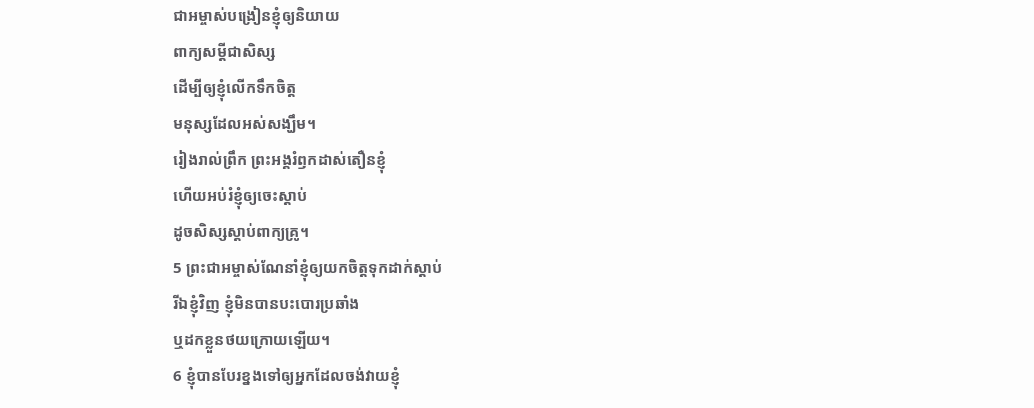ជាអម្ចាស់បង្រៀនខ្ញុំឲ្យនិយាយ
ពាក្យសម្ដីជាសិស្ស
ដើម្បីឲ្យខ្ញុំលើកទឹកចិត្ត
មនុស្សដែលអស់សង្ឃឹម។
រៀងរាល់ព្រឹក ព្រះអង្គរំឭកដាស់តឿនខ្ញុំ
ហើយអប់រំខ្ញុំឲ្យចេះស្ដាប់
ដូចសិស្សស្ដាប់ពាក្យគ្រូ។
5 ព្រះជាអម្ចាស់ណែនាំខ្ញុំឲ្យយកចិត្តទុកដាក់ស្ដាប់
រីឯខ្ញុំវិញ ខ្ញុំមិនបានបះបោរប្រឆាំង
ឬដកខ្លួនថយក្រោយឡើយ។
6 ខ្ញុំបានបែរខ្នងទៅឲ្យអ្នកដែលចង់វាយខ្ញុំ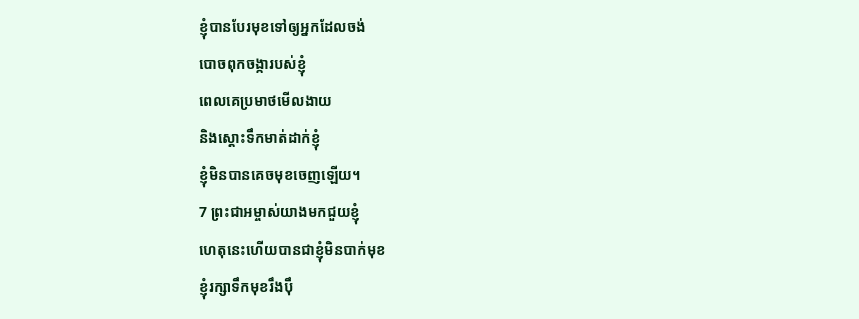ខ្ញុំបានបែរមុខទៅឲ្យអ្នកដែលចង់
បោចពុកចង្ការបស់ខ្ញុំ
ពេលគេប្រមាថមើលងាយ
និងស្ដោះទឹកមាត់ដាក់ខ្ញុំ
ខ្ញុំមិនបានគេចមុខចេញឡើយ។
7 ព្រះជាអម្ចាស់យាងមកជួយខ្ញុំ
ហេតុនេះហើយបានជាខ្ញុំមិនបាក់មុខ
ខ្ញុំរក្សាទឹកមុខរឹងប៉ឹ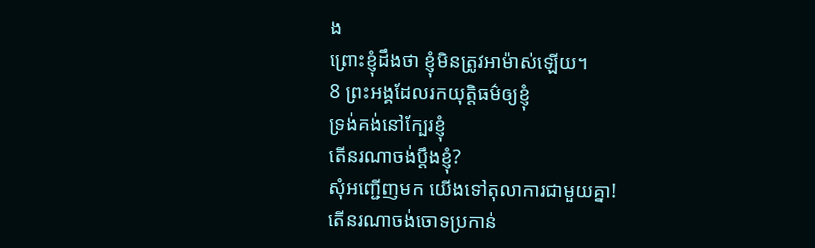ង
ព្រោះខ្ញុំដឹងថា ខ្ញុំមិនត្រូវអាម៉ាស់ឡើយ។
8 ព្រះអង្គដែលរកយុត្តិធម៌ឲ្យខ្ញុំ
ទ្រង់គង់នៅក្បែរខ្ញុំ
តើនរណាចង់ប្ដឹងខ្ញុំ?
សុំអញ្ជើញមក យើងទៅតុលាការជាមួយគ្នា!
តើនរណាចង់ចោទប្រកាន់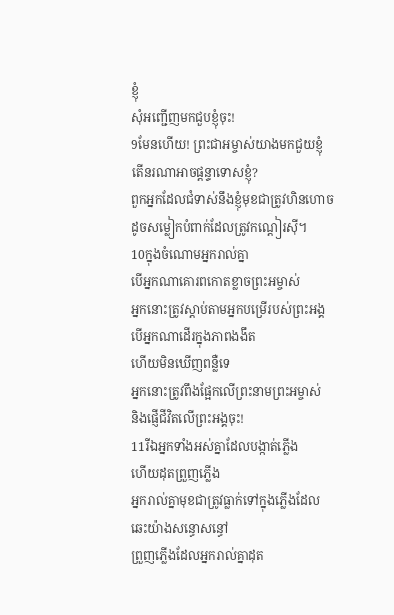ខ្ញុំ
សុំអញ្ជើញមកជួបខ្ញុំចុះ!
9មែនហើយ! ព្រះជាអម្ចាស់យាងមកជួយខ្ញុំ
តើនរណាអាចផ្ដន្ទាទោសខ្ញុំ?
ពួកអ្នកដែលជំទាស់នឹងខ្ញុំមុខជាត្រូវហិនហោច
ដូចសម្លៀកបំពាក់ដែលត្រូវកណ្ដៀរស៊ី។
10ក្នុងចំណោមអ្នករាល់គ្នា
បើអ្នកណាគោរពកោតខ្លាចព្រះអម្ចាស់
អ្នកនោះត្រូវស្ដាប់តាមអ្នកបម្រើរបស់ព្រះអង្គ
បើអ្នកណាដើរក្នុងភាពងងឹត
ហើយមិនឃើញពន្លឺទេ
អ្នកនោះត្រូវពឹងផ្អែកលើព្រះនាមព្រះអម្ចាស់
និងផ្ញើជីវិតលើព្រះអង្គចុះ!
11រីឯអ្នកទាំងអស់គ្នាដែលបង្កាត់ភ្លើង
ហើយដុតព្រួញភ្លើង
អ្នករាល់គ្នាមុខជាត្រូវធ្លាក់ទៅក្នុងភ្លើងដែល
ឆេះយ៉ាងសន្ធោសន្ធៅ
ព្រួញភ្លើងដែលអ្នករាល់គ្នាដុត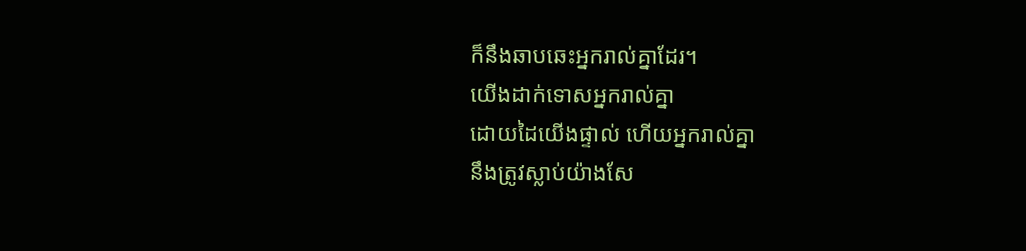ក៏នឹងឆាបឆេះអ្នករាល់គ្នាដែរ។
យើងដាក់ទោសអ្នករាល់គ្នា
ដោយដៃយើងផ្ទាល់ ហើយអ្នករាល់គ្នា
នឹងត្រូវស្លាប់យ៉ាងសែ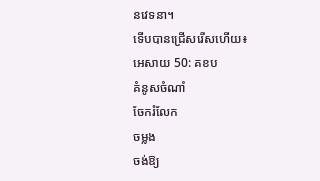នវេទនា។
ទើបបានជ្រើសរើសហើយ៖
អេសាយ 50: គខប
គំនូសចំណាំ
ចែករំលែក
ចម្លង
ចង់ឱ្យ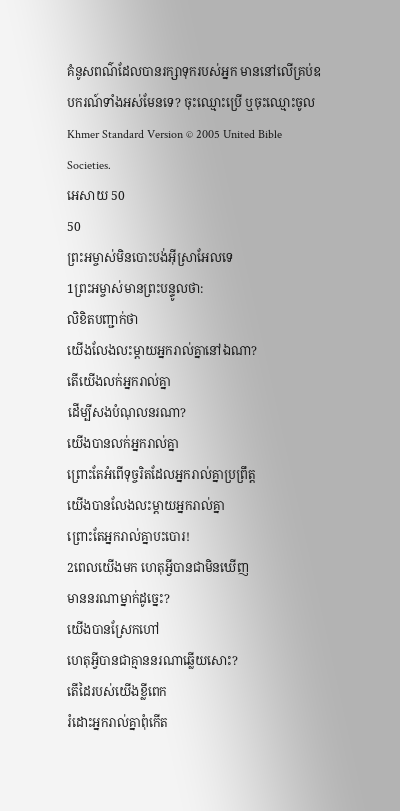គំនូសពណ៌ដែលបានរក្សាទុករបស់អ្នក មាននៅលើគ្រប់ឧបករណ៍ទាំងអស់មែនទេ? ចុះឈ្មោះប្រើ ឬចុះឈ្មោះចូល
Khmer Standard Version © 2005 United Bible Societies.
អេសាយ 50
50
ព្រះអម្ចាស់មិនបោះបង់អ៊ីស្រាអែលទេ
1ព្រះអម្ចាស់មានព្រះបន្ទូលថា:
លិខិតបញ្ជាក់ថា
យើងលែងលះម្ដាយអ្នករាល់គ្នានៅឯណា?
តើយើងលក់អ្នករាល់គ្នា
ដើម្បីសងបំណុលនរណា?
យើងបានលក់អ្នករាល់គ្នា
ព្រោះតែអំពើទុច្ចរិតដែលអ្នករាល់គ្នាប្រព្រឹត្ត
យើងបានលែងលះម្ដាយអ្នករាល់គ្នា
ព្រោះតែអ្នករាល់គ្នាបះបោរ!
2ពេលយើងមក ហេតុអ្វីបានជាមិនឃើញ
មាននរណាម្នាក់ដូច្នេះ?
យើងបានស្រែកហៅ
ហេតុអ្វីបានជាគ្មាននរណាឆ្លើយសោះ?
តើដៃរបស់យើងខ្លីពេក
រំដោះអ្នករាល់គ្នាពុំកើត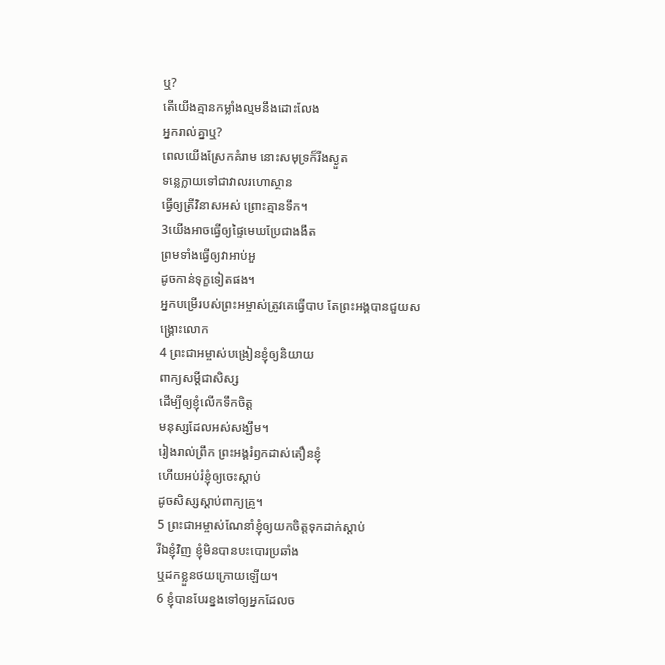ឬ?
តើយើងគ្មានកម្លាំងល្មមនឹងដោះលែង
អ្នករាល់គ្នាឬ?
ពេលយើងស្រែកគំរាម នោះសមុទ្រក៏រីងស្ងួត
ទន្លេក្លាយទៅជាវាលរហោស្ថាន
ធ្វើឲ្យត្រីវិនាសអស់ ព្រោះគ្មានទឹក។
3យើងអាចធ្វើឲ្យផ្ទៃមេឃប្រែជាងងឹត
ព្រមទាំងធ្វើឲ្យវាអាប់អួ
ដូចកាន់ទុក្ខទៀតផង។
អ្នកបម្រើរបស់ព្រះអម្ចាស់ត្រូវគេធ្វើបាប តែព្រះអង្គបានជួយសង្គ្រោះលោក
4 ព្រះជាអម្ចាស់បង្រៀនខ្ញុំឲ្យនិយាយ
ពាក្យសម្ដីជាសិស្ស
ដើម្បីឲ្យខ្ញុំលើកទឹកចិត្ត
មនុស្សដែលអស់សង្ឃឹម។
រៀងរាល់ព្រឹក ព្រះអង្គរំឭកដាស់តឿនខ្ញុំ
ហើយអប់រំខ្ញុំឲ្យចេះស្ដាប់
ដូចសិស្សស្ដាប់ពាក្យគ្រូ។
5 ព្រះជាអម្ចាស់ណែនាំខ្ញុំឲ្យយកចិត្តទុកដាក់ស្ដាប់
រីឯខ្ញុំវិញ ខ្ញុំមិនបានបះបោរប្រឆាំង
ឬដកខ្លួនថយក្រោយឡើយ។
6 ខ្ញុំបានបែរខ្នងទៅឲ្យអ្នកដែលច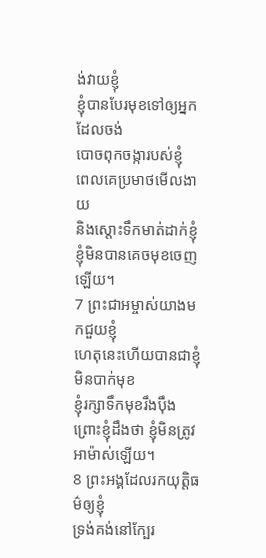ង់វាយខ្ញុំ
ខ្ញុំបានបែរមុខទៅឲ្យអ្នកដែលចង់
បោចពុកចង្ការបស់ខ្ញុំ
ពេលគេប្រមាថមើលងាយ
និងស្ដោះទឹកមាត់ដាក់ខ្ញុំ
ខ្ញុំមិនបានគេចមុខចេញឡើយ។
7 ព្រះជាអម្ចាស់យាងមកជួយខ្ញុំ
ហេតុនេះហើយបានជាខ្ញុំមិនបាក់មុខ
ខ្ញុំរក្សាទឹកមុខរឹងប៉ឹង
ព្រោះខ្ញុំដឹងថា ខ្ញុំមិនត្រូវអាម៉ាស់ឡើយ។
8 ព្រះអង្គដែលរកយុត្តិធម៌ឲ្យខ្ញុំ
ទ្រង់គង់នៅក្បែរ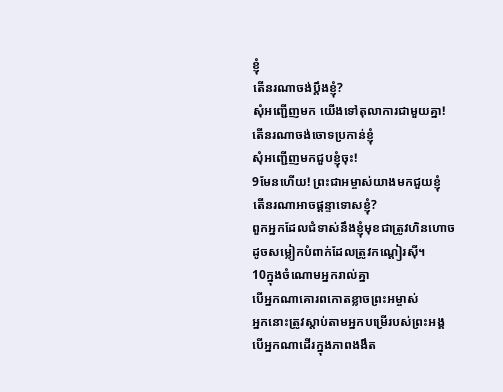ខ្ញុំ
តើនរណាចង់ប្ដឹងខ្ញុំ?
សុំអញ្ជើញមក យើងទៅតុលាការជាមួយគ្នា!
តើនរណាចង់ចោទប្រកាន់ខ្ញុំ
សុំអញ្ជើញមកជួបខ្ញុំចុះ!
9មែនហើយ! ព្រះជាអម្ចាស់យាងមកជួយខ្ញុំ
តើនរណាអាចផ្ដន្ទាទោសខ្ញុំ?
ពួកអ្នកដែលជំទាស់នឹងខ្ញុំមុខជាត្រូវហិនហោច
ដូចសម្លៀកបំពាក់ដែលត្រូវកណ្ដៀរស៊ី។
10ក្នុងចំណោមអ្នករាល់គ្នា
បើអ្នកណាគោរពកោតខ្លាចព្រះអម្ចាស់
អ្នកនោះត្រូវស្ដាប់តាមអ្នកបម្រើរបស់ព្រះអង្គ
បើអ្នកណាដើរក្នុងភាពងងឹត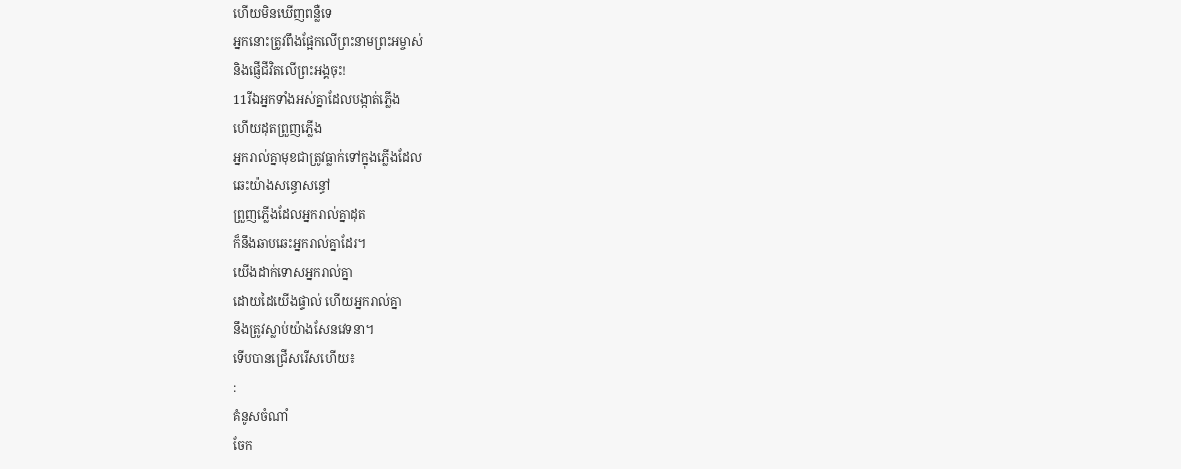ហើយមិនឃើញពន្លឺទេ
អ្នកនោះត្រូវពឹងផ្អែកលើព្រះនាមព្រះអម្ចាស់
និងផ្ញើជីវិតលើព្រះអង្គចុះ!
11រីឯអ្នកទាំងអស់គ្នាដែលបង្កាត់ភ្លើង
ហើយដុតព្រួញភ្លើង
អ្នករាល់គ្នាមុខជាត្រូវធ្លាក់ទៅក្នុងភ្លើងដែល
ឆេះយ៉ាងសន្ធោសន្ធៅ
ព្រួញភ្លើងដែលអ្នករាល់គ្នាដុត
ក៏នឹងឆាបឆេះអ្នករាល់គ្នាដែរ។
យើងដាក់ទោសអ្នករាល់គ្នា
ដោយដៃយើងផ្ទាល់ ហើយអ្នករាល់គ្នា
នឹងត្រូវស្លាប់យ៉ាងសែនវេទនា។
ទើបបានជ្រើសរើសហើយ៖
:
គំនូសចំណាំ
ចែក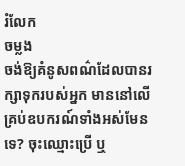រំលែក
ចម្លង
ចង់ឱ្យគំនូសពណ៌ដែលបានរក្សាទុករបស់អ្នក មាននៅលើគ្រប់ឧបករណ៍ទាំងអស់មែនទេ? ចុះឈ្មោះប្រើ ឬ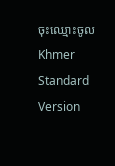ចុះឈ្មោះចូល
Khmer Standard Version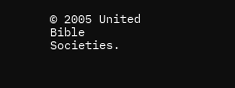© 2005 United Bible Societies.